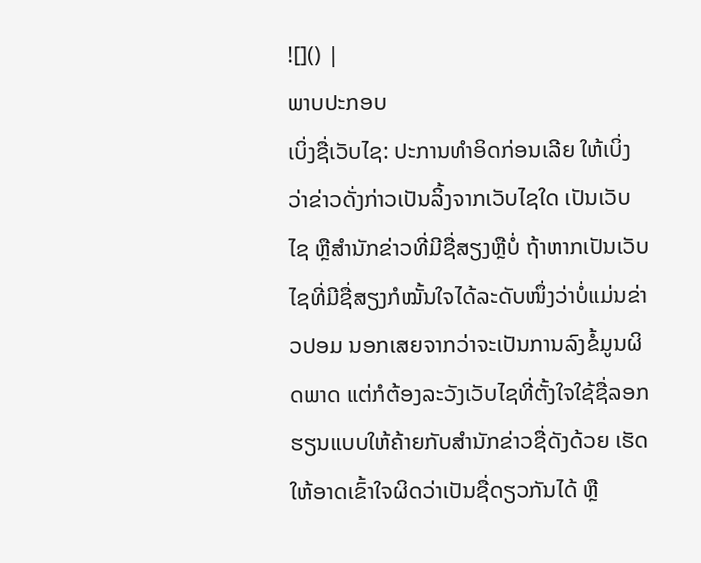![]() |
ພາບປະກອບ
ເບິ່ງຊື່ເວັບໄຊ: ປະການທຳອິດກ່ອນເລີຍ ໃຫ້ເບິ່ງວ່າຂ່າວດັ່ງກ່າວເປັນລິ້ງຈາກເວັບໄຊໃດ ເປັນເວັບໄຊ ຫຼືສຳນັກຂ່າວທີ່ມີຊື່ສຽງຫຼືບໍ່ ຖ້າຫາກເປັນເວັບໄຊທີ່ມີຊື່ສຽງກໍໝັ້ນໃຈໄດ້ລະດັບໜຶ່ງວ່າບໍ່ແມ່ນຂ່າວປອມ ນອກເສຍຈາກວ່າຈະເປັນການລົງຂໍ້ມູນຜິດພາດ ແຕ່ກໍຕ້ອງລະວັງເວັບໄຊທີ່ຕັ້ງໃຈໃຊ້ຊື່ລອກຮຽນແບບໃຫ້ຄ້າຍກັບສຳນັກຂ່າວຊື່ດັງດ້ວຍ ເຮັດໃຫ້ອາດເຂົ້າໃຈຜິດວ່າເປັນຊື່ດຽວກັນໄດ້ ຫຼື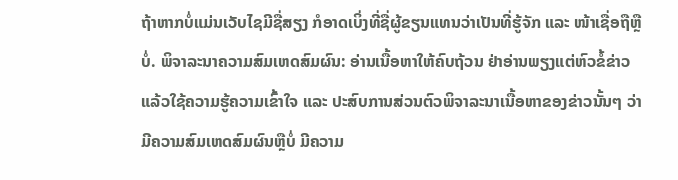ຖ້າຫາກບໍ່ແມ່ນເວັບໄຊມີຊື່ສຽງ ກໍອາດເບິ່ງທີ່ຊື່ຜູ້ຂຽນແທນວ່າເປັນທີ່ຮູ້ຈັກ ແລະ ໜ້າເຊື່ອຖືຫຼືບໍ່. ພິຈາລະນາຄວາມສົມເຫດສົມຜົນ: ອ່ານເນື້ອຫາໃຫ້ຄົບຖ້ວນ ຢ່າອ່ານພຽງແຕ່ຫົວຂໍ້ຂ່າວ ແລ້ວໃຊ້ຄວາມຮູ້ຄວາມເຂົ້າໃຈ ແລະ ປະສົບການສ່ວນຕົວພິຈາລະນາເນື້ອຫາຂອງຂ່າວນັ້ນໆ ວ່າມີຄວາມສົມເຫດສົມຜົນຫຼືບໍ່ ມີຄວາມ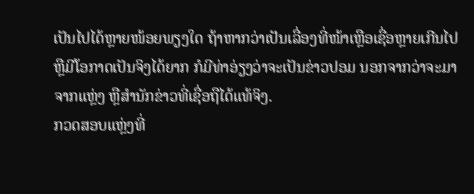ເປັນໄປໄດ້ຫຼາຍໜ້ອຍພຽງໃດ ຖ້າຫາກວ່າເປັນເລື່ອງທີ່ໜ້າເຫຼືອເຊື່ອຫຼາຍເກີນໄປ ຫຼືມີໂອກາດເປັນຈິງໄດ້ຍາກ ກໍມີທ່າອ່ຽງວ່າຈະເປັນຂ່າວປອມ ນອກຈາກວ່າຈະມາຈາກແຫຼ່ງ ຫຼືສຳນັກຂ່າວທີ່ເຊື່ອຖືໄດ້ແທ້ຈິງ.
ກວດສອບແຫຼ່ງທີ່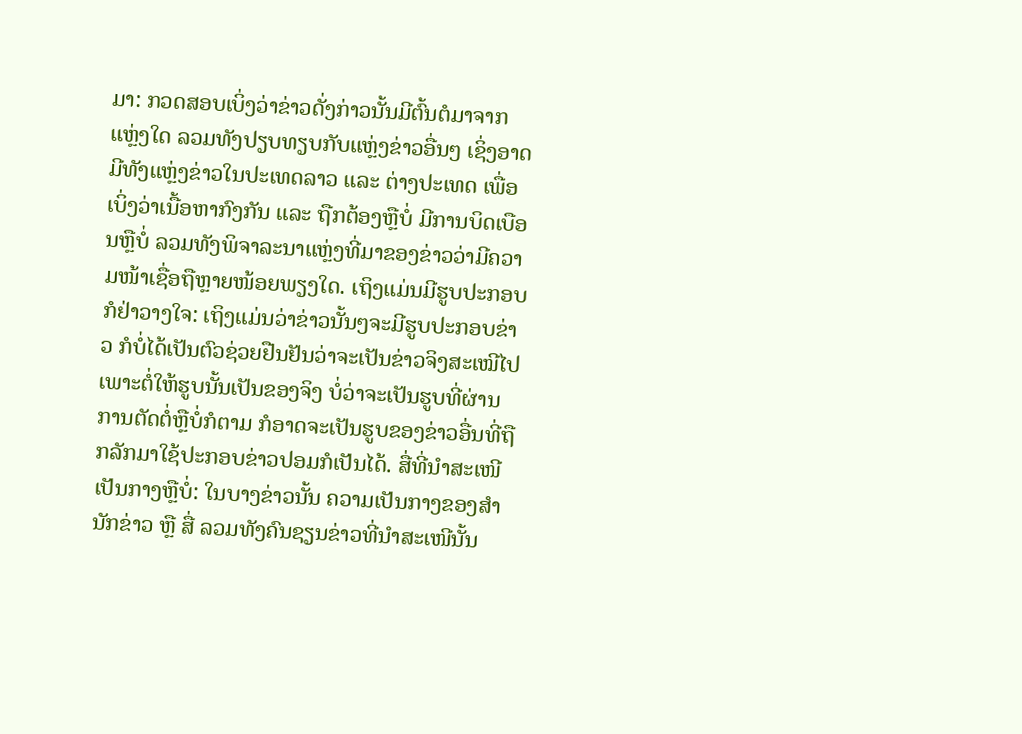ມາ: ກວດສອບເບິ່ງວ່າຂ່າວດັ່ງກ່າວນັ້ນມີຕົ້ນຕໍມາຈາກແຫຼ່ງໃດ ລວມທັງປຽບທຽບກັບແຫຼ່ງຂ່າວອື່ນໆ ເຊິ່ງອາດມີທັງແຫຼ່ງຂ່າວໃນປະເທດລາວ ແລະ ຕ່າງປະເທດ ເພື່ອເບິ່ງວ່າເນື້ອຫາກົງກັນ ແລະ ຖືກຕ້ອງຫຼືບໍ່ ມີການບິດເບືອນຫຼືບໍ່ ລວມທັງພິຈາລະນາແຫຼ່ງທີ່ມາຂອງຂ່າວວ່າມີຄວາມໜ້າເຊື່ອຖືຫຼາຍໜ້ອຍພຽງໃດ. ເຖິງແມ່ນມີຮູບປະກອບ ກໍຢ່າວາງໃຈ: ເຖິງແມ່ນວ່າຂ່າວນັ້ນໆຈະມີຮູບປະກອບຂ່າວ ກໍບໍ່ໄດ້ເປັນຕົວຊ່ວຍຢືນຢັນວ່າຈະເປັນຂ່າວຈິງສະເໝີໄປ ເພາະຕໍ່ໃຫ້ຮູບນັ້ນເປັນຂອງຈິງ ບໍ່ວ່າຈະເປັນຮູບທີ່ຜ່ານການຕັດຕໍ່ຫຼືບໍ່ກໍຕາມ ກໍອາດຈະເປັນຮູບຂອງຂ່າວອື່ນທີ່ຖືກລັກມາໃຊ້ປະກອບຂ່າວປອມກໍເປັນໄດ້. ສື່ທີ່ນຳສະເໜີ ເປັນກາງຫຼືບໍ່: ໃນບາງຂ່າວນັ້ນ ຄວາມເປັນກາງຂອງສຳນັກຂ່າວ ຫຼື ສື່ ລວມທັງຄົນຊຽນຂ່າວທີ່ນຳສະເໜີນັ້ນ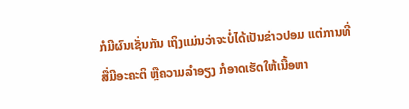ກໍມີຜົນເຊັ່ນກັນ ເຖິງແມ່ນວ່າຈະບໍ່ໄດ້ເປັນຂ່າວປອມ ແຕ່ການທີ່ສື່ມີອະຄະຕິ ຫຼືຄວາມລຳອຽງ ກໍອາດເຮັດໃຫ້ເນື້ອຫາ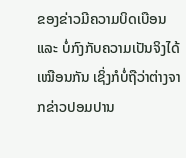ຂອງຂ່າວມີຄວາມບິດເບືອນ ແລະ ບໍ່ກົງກັບຄວາມເປັນຈິງໄດ້ເໝືອນກັນ ເຊິ່ງກໍບໍ່ຖືວ່າຕ່າງຈາກຂ່າວປອມປານ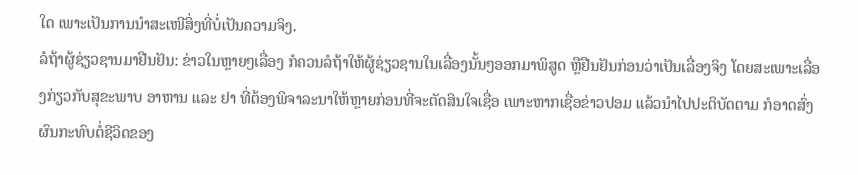ໃດ ເພາະເປັນການນຳສະເໜີສິ່ງທີ່ບໍ່ເປັນຄວາມຈິງ.
ລໍຖ້າຜູ້ຊ່ຽວຊານມາຢືນຢັນ: ຂ່າວໃນຫຼາຍໆເລື່ອງ ກໍຄວນລໍຖ້າໃຫ້ຜູ້ຊ່ຽວຊານໃນເລື່ອງນັ້ນໆອອກມາພິສູດ ຫຼືຢືນຢັນກ່ອນວ່າເປັນເລື່ອງຈິງ ໂດຍສະເພາະເລື່ອງກ່ຽວກັບສຸຂະພາບ ອາຫານ ແລະ ຢາ ທີ່ຕ້ອງພິຈາລະນາໃຫ້ຫຼາຍກ່ອນທີ່ຈະຕັດສິນໃຈເຊື່ອ ເພາະຫາກເຊື່ອຂ່າວປອມ ແລ້ວນຳໄປປະຕິບັດຕາມ ກໍອາດສົ່ງຜົນກະທົບຕໍ່ຊີວິດຂອງ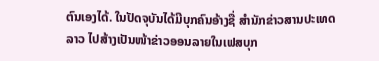ຕົນເອງໄດ້. ໃນປັດຈຸບັນໄດ້ມີບຸກຄົນອ້າງຊື່ ສຳນັກຂ່າວສານປະເທດລາວ ໄປສ້າງເປັນໜ້າຂ່າວອອນລາຍໃນເຟສບຸກ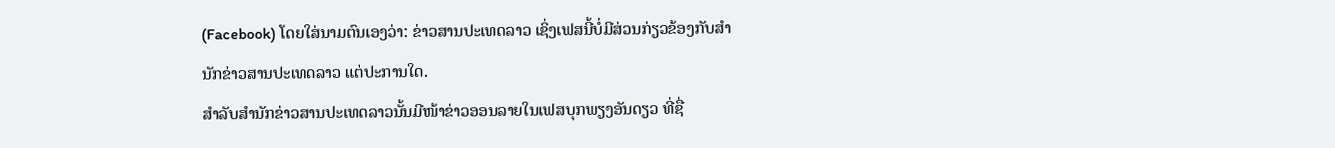(Facebook) ໂດຍໃສ່ນາມຕົນເອງວ່າ: ຂ່າວສານປະເທດລາວ ເຊິ່ງເຟສນີ້ບໍ່ມີສ່ວນກ່ຽວຂ້ອງກັບສຳນັກຂ່າວສານປະເທດລາວ ແຕ່ປະການໃດ.
ສຳລັບສຳນັກຂ່າວສານປະເທດລາວນັ້ນມີໜ້າຂ່າວອອນລາຍໃນເຟສບຸກພຽງອັນດຽວ ທີ່ຊື່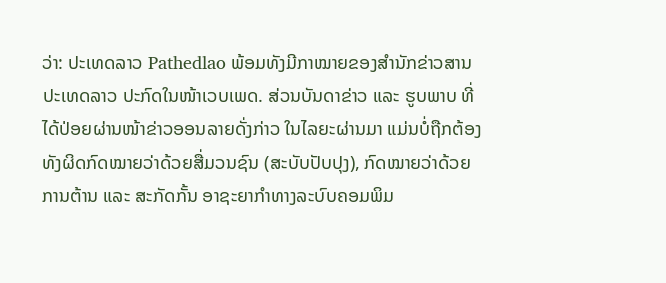ວ່າ: ປະເທດລາວ Pathedlao ພ້ອມທັງມີກາໝາຍຂອງສໍານັກຂ່າວສານປະເທດລາວ ປະກົດໃນໜ້າເວບເພດ. ສ່ວນບັນດາຂ່າວ ແລະ ຮູບພາບ ທີ່ໄດ້ປ່ອຍຜ່ານໜ້າຂ່າວອອນລາຍດັ່ງກ່າວ ໃນໄລຍະຜ່ານມາ ແມ່ນບໍ່ຖືກຕ້ອງທັງຜິດກົດໝາຍວ່າດ້ວຍສື່ມວນຊົນ (ສະບັບປັບປຸງ), ກົດໝາຍວ່າດ້ວຍການຕ້ານ ແລະ ສະກັດກັ້ນ ອາຊະຍາກຳທາງລະບົບຄອມພິມ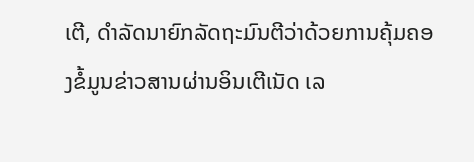ເຕີ, ດຳລັດນາຍົກລັດຖະມົນຕີວ່າດ້ວຍການຄຸ້ມຄອງຂໍ້ມູນຂ່າວສານຜ່ານອິນເຕີເນັດ ເລ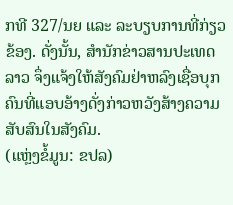ກທີ 327/ນຍ ແລະ ລະບຽບການທີ່ກ່ຽວຂ້ອງ. ດັ່ງນັ້ນ, ສຳນັກຂ່າວສານປະເທດລາວ ຈຶ່ງແຈ້ງໃຫ້ສັງຄົມຢ່າຫລົງເຊື່ອບຸກຄົນທີ່ແອບອ້າງດັ່ງກ່າວຫວັງສ້າງຄວາມສັບສົນໃນສັງຄົມ.
(ແຫຼ່ງຂໍ້ມູນ: ຂປລ)